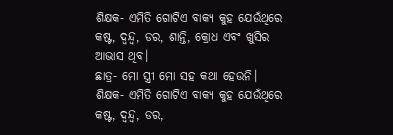ଶିକ୍ଷକ- ଏମିତି ଗୋଟିଏ ବାକ୍ୟ କୁହ ଯେଉଁଥିରେ କଷ୍ଟ, ଦ୍ୱନ୍ଦ୍ୱ, ଡର, ଶାନ୍ତି, କ୍ରୋଧ ଏବଂ ଖୁସିର ଆଭାସ ଥିବ।
ଛାତ୍ର- ମୋ ସ୍ତ୍ରୀ ମୋ ସହ କଥା ହେଉନି।
ଶିକ୍ଷକ- ଏମିତି ଗୋଟିଏ ବାକ୍ୟ କୁହ ଯେଉଁଥିରେ କଷ୍ଟ, ଦ୍ୱନ୍ଦ୍ୱ, ଡର,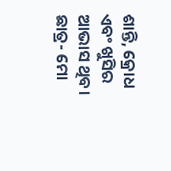ଶାନ୍ତି, କ୍ରୋଧ ଏବଂ ଖୁସିର ଆଭାସ ଥିବ। ଛାତ୍ର- ମୋ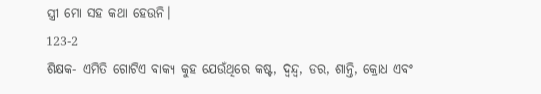ସ୍ତ୍ରୀ ମୋ ସହ କଥା ହେଉନି।
123-2
ଶିକ୍ଷକ- ଏମିତି ଗୋଟିଏ ବାକ୍ୟ କୁହ ଯେଉଁଥିରେ କଷ୍ଟ, ଦ୍ୱନ୍ଦ୍ୱ, ଡର, ଶାନ୍ତି, କ୍ରୋଧ ଏବଂ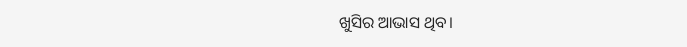ଖୁସିର ଆଭାସ ଥିବ।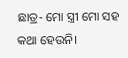ଛାତ୍ର- ମୋ ସ୍ତ୍ରୀ ମୋ ସହ କଥା ହେଉନି।